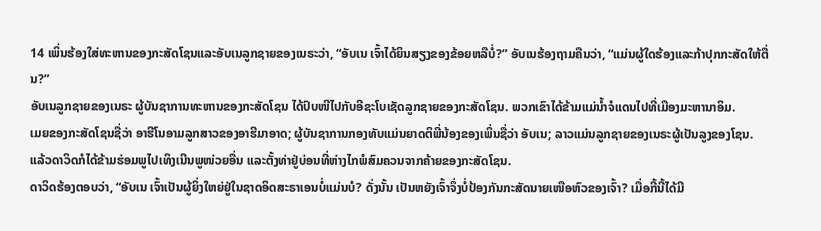14 ເພິ່ນຮ້ອງໃສ່ທະຫານຂອງກະສັດໂຊນແລະອັບເນລູກຊາຍຂອງເນຣະວ່າ, “ອັບເນ ເຈົ້າໄດ້ຍິນສຽງຂອງຂ້ອຍຫລືບໍ່?” ອັບເນຮ້ອງຖາມຄືນວ່າ, “ແມ່ນຜູ້ໃດຮ້ອງແລະກ້າປຸກກະສັດໃຫ້ຕື່ນ?”
ອັບເນລູກຊາຍຂອງເນຣະ ຜູ້ບັນຊາການທະຫານຂອງກະສັດໂຊນ ໄດ້ປົບໜີໄປກັບອີຊະໂບເຊັດລູກຊາຍຂອງກະສັດໂຊນ. ພວກເຂົາໄດ້ຂ້າມແມ່ນໍ້າຈໍແດນໄປທີ່ເມືອງມະຫານາອິມ.
ເມຍຂອງກະສັດໂຊນຊື່ວ່າ ອາຮີໂນອາມລູກສາວຂອງອາຮີມາອາດ; ຜູ້ບັນຊາການກອງທັບແມ່ນຍາດຕິພີ່ນ້ອງຂອງເພິ່ນຊື່ວ່າ ອັບເນ; ລາວແມ່ນລູກຊາຍຂອງເນຣະຜູ້ເປັນລູງຂອງໂຊນ.
ແລ້ວດາວິດກໍໄດ້ຂ້າມຮ່ອມພູໄປເທິງເນີນພູໜ່ວຍອື່ນ ແລະຕັ້ງທ່າຢູ່ບ່ອນທີ່ຫ່າງໄກພໍສົມຄວນຈາກຄ້າຍຂອງກະສັດໂຊນ.
ດາວິດຮ້ອງຕອບວ່າ, “ອັບເນ ເຈົ້າເປັນຜູ້ຍິ່ງໃຫຍ່ຢູ່ໃນຊາດອິດສະຣາເອນບໍ່ແມ່ນບໍ? ດັ່ງນັ້ນ ເປັນຫຍັງເຈົ້າຈຶ່ງບໍ່ປ້ອງກັນກະສັດນາຍເໜືອຫົວຂອງເຈົ້າ? ເມື່ອກີ້ນີ້ໄດ້ມີ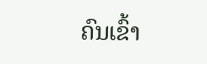ຄົນເຂົ້າ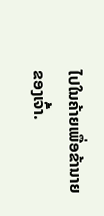ໄປໃນຄ້າຍເພື່ອຂ້ານາຍຂອງເຈົ້າ.